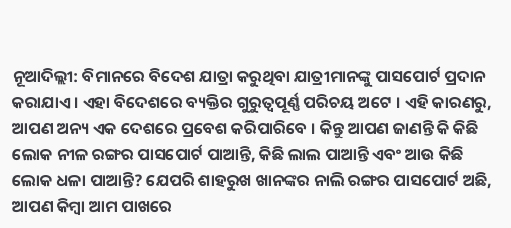ନୂଆଦିଲ୍ଲୀ: ବିମାନରେ ବିଦେଶ ଯାତ୍ରା କରୁଥିବା ଯାତ୍ରୀମାନଙ୍କୁ ପାସପୋର୍ଟ ପ୍ରଦାନ କରାଯାଏ । ଏହା ବିଦେଶରେ ବ୍ୟକ୍ତିର ଗୁରୁତ୍ୱପୂର୍ଣ୍ଣ ପରିଚୟ ଅଟେ । ଏହି କାରଣରୁ, ଆପଣ ଅନ୍ୟ ଏକ ଦେଶରେ ପ୍ରବେଶ କରିପାରିବେ । କିନ୍ତୁ ଆପଣ ଜାଣନ୍ତି କି କିଛି ଲୋକ ନୀଳ ରଙ୍ଗର ପାସପୋର୍ଟ ପାଆନ୍ତି, କିଛି ଲାଲ ପାଆନ୍ତି ଏବଂ ଆଉ କିଛି ଲୋକ ଧଳା ପାଆନ୍ତି? ଯେପରି ଶାହରୁଖ ଖାନଙ୍କର ନାଲି ରଙ୍ଗର ପାସପୋର୍ଟ ଅଛି, ଆପଣ କିମ୍ବା ଆମ ପାଖରେ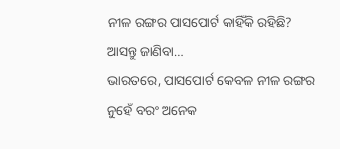ନୀଳ ରଙ୍ଗର ପାସପୋର୍ଟ କାହିଁକି ରହିଛି? ଆସନ୍ତୁ ଜାଣିବା…
ଭାରତରେ, ପାସପୋର୍ଟ କେବଳ ନୀଳ ରଙ୍ଗର ନୁହେଁ ବରଂ ଅନେକ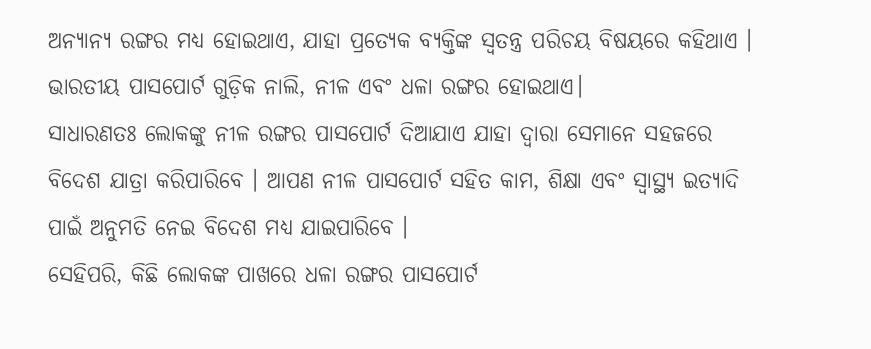ଅନ୍ୟାନ୍ୟ ରଙ୍ଗର ମଧ୍ୟ ହୋଇଥାଏ, ଯାହା ପ୍ରତ୍ୟେକ ବ୍ୟକ୍ତିଙ୍କ ସ୍ୱତନ୍ତ୍ର ପରିଚୟ ବିଷୟରେ କହିଥାଏ । ଭାରତୀୟ ପାସପୋର୍ଟ ଗୁଡ଼ିକ ନାଲି, ନୀଳ ଏବଂ ଧଳା ରଙ୍ଗର ହୋଇଥାଏ।
ସାଧାରଣତଃ ଲୋକଙ୍କୁ ନୀଳ ରଙ୍ଗର ପାସପୋର୍ଟ ଦିଆଯାଏ ଯାହା ଦ୍ୱାରା ସେମାନେ ସହଜରେ ବିଦେଶ ଯାତ୍ରା କରିପାରିବେ । ଆପଣ ନୀଳ ପାସପୋର୍ଟ ସହିତ କାମ, ଶିକ୍ଷା ଏବଂ ସ୍ୱାସ୍ଥ୍ୟ ଇତ୍ୟାଦି ପାଇଁ ଅନୁମତି ନେଇ ବିଦେଶ ମଧ୍ୟ ଯାଇପାରିବେ ।
ସେହିପରି, କିଛି ଲୋକଙ୍କ ପାଖରେ ଧଳା ରଙ୍ଗର ପାସପୋର୍ଟ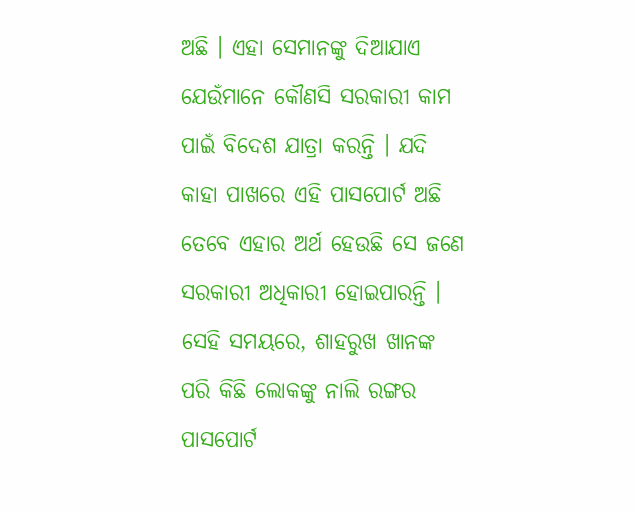ଅଛି । ଏହା ସେମାନଙ୍କୁ ଦିଆଯାଏ ଯେଉଁମାନେ କୌଣସି ସରକାରୀ କାମ ପାଇଁ ବିଦେଶ ଯାତ୍ରା କରନ୍ତି । ଯଦି କାହା ପାଖରେ ଏହି ପାସପୋର୍ଟ ଅଛି ତେବେ ଏହାର ଅର୍ଥ ହେଉଛି ସେ ଜଣେ ସରକାରୀ ଅଧିକାରୀ ହୋଇପାରନ୍ତି ।
ସେହି ସମୟରେ, ଶାହରୁଖ ଖାନଙ୍କ ପରି କିଛି ଲୋକଙ୍କୁ ନାଲି ରଙ୍ଗର ପାସପୋର୍ଟ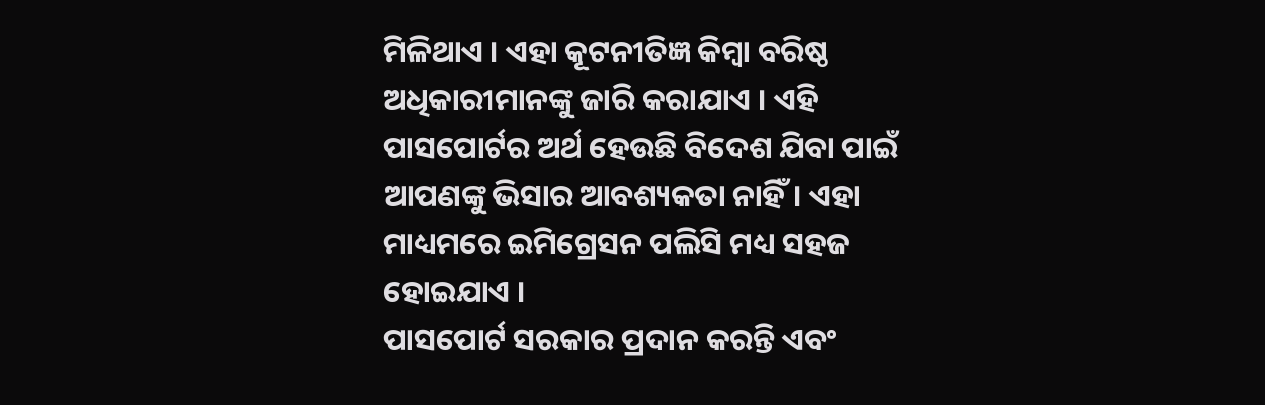ମିଳିଥାଏ । ଏହା କୂଟନୀତିଜ୍ଞ କିମ୍ବା ବରିଷ୍ଠ ଅଧିକାରୀମାନଙ୍କୁ ଜାରି କରାଯାଏ । ଏହି ପାସପୋର୍ଟର ଅର୍ଥ ହେଉଛି ବିଦେଶ ଯିବା ପାଇଁ ଆପଣଙ୍କୁ ଭିସାର ଆବଶ୍ୟକତା ନାହିଁ। ଏହା ମାଧ୍ୟମରେ ଇମିଗ୍ରେସନ ପଲିସି ମଧ୍ୟ ସହଜ ହୋଇଯାଏ ।
ପାସପୋର୍ଟ ସରକାର ପ୍ରଦାନ କରନ୍ତି ଏବଂ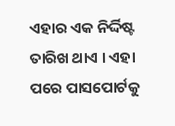ଏହାର ଏକ ନିର୍ଦ୍ଦିଷ୍ଟ ତାରିଖ ଥାଏ । ଏହା ପରେ ପାସପୋର୍ଟକୁ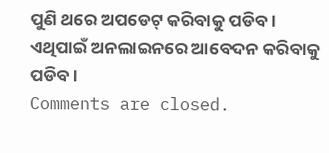ପୁଣି ଥରେ ଅପଡେଟ୍ କରିବାକୁ ପଡିବ । ଏଥିପାଇଁ ଅନଲାଇନରେ ଆବେଦନ କରିବାକୁ ପଡିବ ।
Comments are closed.